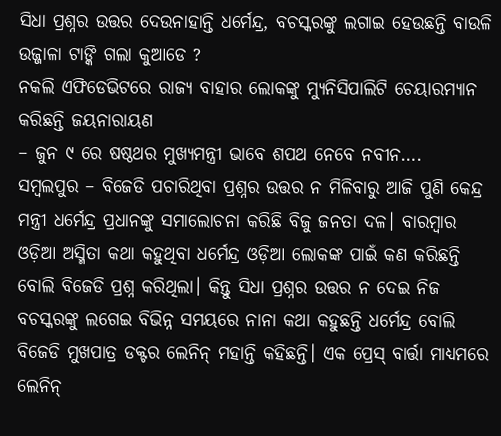ସିଧା ପ୍ରଶ୍ନର ଉତ୍ତର ଦେଉନାହାନ୍ତି ଧର୍ମେନ୍ଦ୍ର, ବଚସ୍କରଙ୍କୁ ଲଗାଇ ହେଉଛନ୍ତି ବାଉଳି
ଉଜ୍ଜାଳା ଟାଙ୍କି ଗଲା କୁଆଡେ ?
ନକଲି ଏଫିଡେଭିଟରେ ରାଜ୍ୟ ବାହାର ଲୋକଙ୍କୁ ମ୍ୟୁନିସିପାଲିଟି ଚେୟାରମ୍ୟାନ କରିଛନ୍ତି ଜୟନାରାୟଣ
– ଜୁନ ୯ ରେ ଷଷ୍ଠଥର ମୁଖ୍ୟମନ୍ତ୍ରୀ ଭାବେ ଶପଥ ନେବେ ନବୀନ….
ସମ୍ବଲପୁର – ବିଜେଡି ପଚାରିଥିବା ପ୍ରଶ୍ନର ଉତ୍ତର ନ ମିଳିବାରୁ ଆଜି ପୁଣି କେନ୍ଦ୍ର ମନ୍ତ୍ରୀ ଧର୍ମେନ୍ଦ୍ର ପ୍ରଧାନଙ୍କୁ ସମାଲୋଚନା କରିଛି ବିଜୁ ଜନତା ଦଳ। ବାରମ୍ବାର ଓଡ଼ିଆ ଅସ୍ମିତା କଥା କହୁଥିବା ଧର୍ମେନ୍ଦ୍ର ଓଡ଼ିଆ ଲୋକଙ୍କ ପାଇଁ କଣ କରିଛନ୍ତି ବୋଲି ବିଜେଡି ପ୍ରଶ୍ନ କରିଥିଲା। କିନ୍ତୁ ସିଧା ପ୍ରଶ୍ନର ଉତ୍ତର ନ ଦେଇ ନିଜ ବଚସ୍କରଙ୍କୁ ଲଗେଇ ବିଭିନ୍ନ ସମୟରେ ନାନା କଥା କହୁଛନ୍ତି ଧର୍ମେନ୍ଦ୍ର ବୋଲି ବିଜେଡି ମୁଖପାତ୍ର ଡକ୍ଟର ଲେନିନ୍ ମହାନ୍ତି କହିଛନ୍ତି। ଏକ ପ୍ରେସ୍ ବାର୍ତ୍ତା ମାଧ୍ୟମରେ ଲେନିନ୍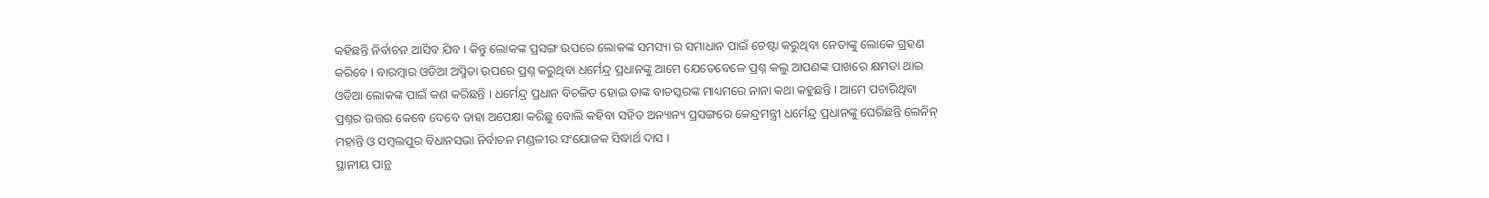କହିଛନ୍ତି ନିର୍ବାଚନ ଆସିବ ଯିବ । କିନ୍ତୁ ଲୋକଙ୍କ ପ୍ରସଙ୍ଗ ଉପରେ ଲୋକଙ୍କ ସମସ୍ୟା ର ସମାଧାନ ପାଇଁ ଚେଷ୍ଟା କରୁଥିବା ନେତାଙ୍କୁ ଲୋକେ ଗ୍ରହଣ କରିବେ । ବାରମ୍ବାର ଓଡିଆ ଅସ୍ମିତା ଉପରେ ପ୍ରଶ୍ନ କରୁଥିବା ଧର୍ମେନ୍ଦ୍ର ପ୍ରଧାନଙ୍କୁ ଆମେ ଯେତେବେଳେ ପ୍ରଶ୍ନ କଲୁ ଆପଣଙ୍କ ପାଖରେ କ୍ଷମତା ଥାଇ ଓଡିଆ ଲୋକଙ୍କ ପାଇଁ କଣ କରିଛନ୍ତି । ଧର୍ମେନ୍ଦ୍ର ପ୍ରଧାନ ବିଚଳିତ ହୋଇ ତାଙ୍କ ବାଚସ୍କରଙ୍କ ମାଧ୍ୟମରେ ନାନା କଥା କହୁଛନ୍ତି । ଆମେ ପଚାରିଥିବା ପ୍ରଶ୍ନର ଉତ୍ତର କେବେ ଦେବେ ତାହା ଅପେକ୍ଷା କରିଛୁ ବୋଲି କହିବା ସହିତ ଅନ୍ୟାନ୍ୟ ପ୍ରସଙ୍ଗରେ କେନ୍ଦ୍ରମନ୍ତ୍ରୀ ଧର୍ମେନ୍ଦ୍ର ପ୍ରଧାନଙ୍କୁ ଘେରିଛନ୍ତି ଲେନିନ୍ ମହାନ୍ତି ଓ ସମ୍ବଲପୁର ବିଧାନସଭା ନିର୍ବାଚନ ମଣ୍ଡଳୀର ସଂଯୋଜକ ସିଦ୍ଧାର୍ଥ ଦାସ ।
ସ୍ଥାନୀୟ ପାନ୍ଥ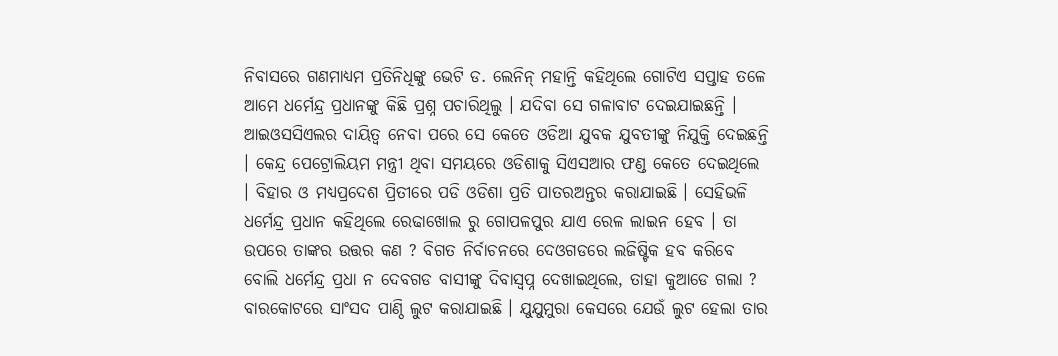ନିବାସରେ ଗଣମାଧ୍ୟମ ପ୍ରତିନିଧିଙ୍କୁ ଭେଟି ଡ. ଲେନିନ୍ ମହାନ୍ତି କହିଥିଲେ ଗୋଟିଏ ସପ୍ତାହ ତଳେ ଆମେ ଧର୍ମେନ୍ଦ୍ର ପ୍ରଧାନଙ୍କୁ କିଛି ପ୍ରଶ୍ନ ପଚାରିଥିଲୁ । ଯଦିବା ସେ ଗଳାବାଟ ଦେଇଯାଇଛନ୍ତି । ଆଇଓସସିଏଲର ଦାୟିତ୍ୱ ନେବା ପରେ ସେ କେତେ ଓଡିଆ ଯୁବକ ଯୁବତୀଙ୍କୁ ନିଯୁକ୍ତି ଦେଇଛନ୍ତି । କେନ୍ଦ୍ର ପେଟ୍ରୋଲିୟମ ମନ୍ତ୍ରୀ ଥିବା ସମୟରେ ଓଡିଶାକୁ ସିଏସଆର ଫଣ୍ଡ କେତେ ଦେଇଥିଲେ । ବିହାର ଓ ମଧ୍ୟପ୍ରଦେଶ ପ୍ରିତୀରେ ପଡି ଓଡିଶା ପ୍ରତି ପାତରଅନ୍ତର କରାଯାଇଛି । ସେହିଭଳି ଧର୍ମେନ୍ଦ୍ର ପ୍ରଧାନ କହିଥିଲେ ରେଢାଖୋଲ ରୁ ଗୋପଳପୁର ଯାଏ ରେଳ ଲାଇନ ହେବ । ତା ଉପରେ ତାଙ୍କର ଉତ୍ତର କଣ ? ବିଗତ ନିର୍ବାଚନରେ ଦେଓଗଡରେ ଲଜିଷ୍ଟିକ ହବ କରିବେ ବୋଲି ଧର୍ମେନ୍ଦ୍ର ପ୍ରଧା ନ ଦେବଗଡ ବାସୀଙ୍କୁ ଦିବାସ୍ୱପ୍ନ ଦେଖାଇଥିଲେ, ତାହା କୁଆଡେ ଗଲା ? ବାରକୋଟରେ ସାଂସଦ ପାଣ୍ଠି ଲୁଟ କରାଯାଇଛି । ଯୁଯୁମୁରା କେସରେ ଯେଉଁ ଲୁଟ ହେଲା ତାର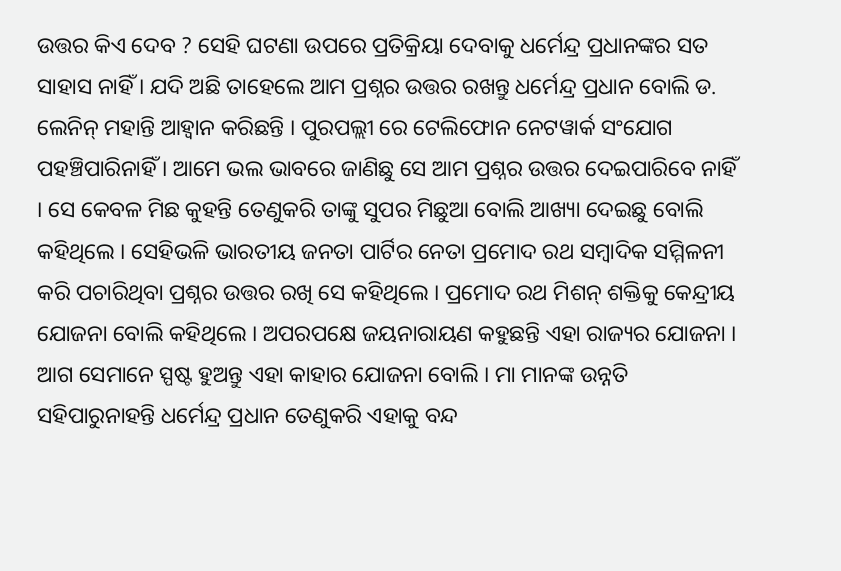ଉତ୍ତର କିଏ ଦେବ ? ସେହି ଘଟଣା ଉପରେ ପ୍ରତିକ୍ରିୟା ଦେବାକୁ ଧର୍ମେନ୍ଦ୍ର ପ୍ରଧାନଙ୍କର ସତ ସାହାସ ନାହିଁ । ଯଦି ଅଛି ତାହେଲେ ଆମ ପ୍ରଶ୍ନର ଉତ୍ତର ରଖନ୍ତୁ ଧର୍ମେନ୍ଦ୍ର ପ୍ରଧାନ ବୋଲି ଡ. ଲେନିନ୍ ମହାନ୍ତି ଆହ୍ୱାନ କରିଛନ୍ତି । ପୁରପଲ୍ଲୀ ରେ ଟେଲିଫୋନ ନେଟୱାର୍କ ସଂଯୋଗ ପହଞ୍ଚିପାରିନାହିଁ । ଆମେ ଭଲ ଭାବରେ ଜାଣିଛୁ ସେ ଆମ ପ୍ରଶ୍ନର ଉତ୍ତର ଦେଇପାରିବେ ନାହିଁ । ସେ କେବଳ ମିଛ କୁହନ୍ତି ତେଣୁକରି ତାଙ୍କୁ ସୁପର ମିଛୁଆ ବୋଲି ଆଖ୍ୟା ଦେଇଛୁ ବୋଲି କହିଥିଲେ । ସେହିଭଳି ଭାରତୀୟ ଜନତା ପାର୍ଟିର ନେତା ପ୍ରମୋଦ ରଥ ସମ୍ବାଦିକ ସମ୍ମିଳନୀ କରି ପଚାରିଥିବା ପ୍ରଶ୍ନର ଉତ୍ତର ରଖି ସେ କହିଥିଲେ । ପ୍ରମୋଦ ରଥ ମିଶନ୍ ଶକ୍ତିକୁ କେନ୍ଦ୍ରୀୟ ଯୋଜନା ବୋଲି କହିଥିଲେ । ଅପରପକ୍ଷେ ଜୟନାରାୟଣ କହୁଛନ୍ତି ଏହା ରାଜ୍ୟର ଯୋଜନା । ଆଗ ସେମାନେ ସ୍ପଷ୍ଟ ହୁଅନ୍ତୁ ଏହା କାହାର ଯୋଜନା ବୋଲି । ମା ମାନଙ୍କ ଉନ୍ନତି ସହିପାରୁନାହନ୍ତି ଧର୍ମେନ୍ଦ୍ର ପ୍ରଧାନ ତେଣୁକରି ଏହାକୁ ବନ୍ଦ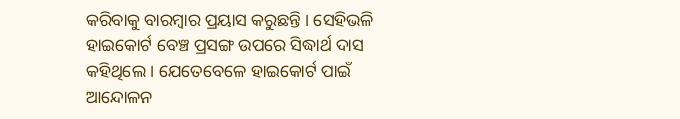କରିବାକୁ ବାରମ୍ବାର ପ୍ରୟାସ କରୁଛନ୍ତି । ସେହିଭଳି ହାଇକୋର୍ଟ ବେଞ୍ଚ ପ୍ରସଙ୍ଗ ଉପରେ ସିଦ୍ଧାର୍ଥ ଦାସ କହିଥିଲେ । ଯେତେବେଳେ ହାଇକୋର୍ଟ ପାଇଁ ଆନ୍ଦୋଳନ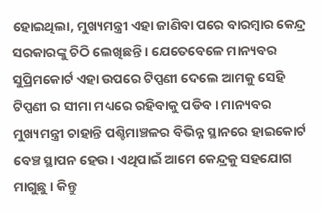ହୋଇଥିଲା, ମୁଖ୍ୟମନ୍ତ୍ରୀ ଏହା ଜାଣିବା ପରେ ବାରମ୍ବାର କେନ୍ଦ୍ର ସରକାରଙ୍କୁ ଚିଠି ଲେଖିଛନ୍ତି । ଯେତେବେଳେ ମାନ୍ୟବର ସୁପ୍ରିମକୋର୍ଟ ଏହା ଉପରେ ଟିପ୍ପଣୀ ଦେଲେ ଆମକୁ ସେହି ଟିପ୍ପଣୀ ର ସୀମା ମଧ୍ୟରେ ରହିବାକୁ ପଡିବ । ମାନ୍ୟବର ମୁଖ୍ୟମନ୍ତ୍ରୀ ଚାହାନ୍ତି ପଶ୍ଚିମାଞ୍ଚଳର ବିଭିନ୍ନ ସ୍ଥାନରେ ହାଇକୋର୍ଟ ବେଞ୍ଚ ସ୍ଥାପନ ହେଉ । ଏଥିପାଇଁ ଆମେ କେନ୍ଦ୍ରକୁ ସହଯୋଗ ମାଗୁଛୁ । କିନ୍ତୁ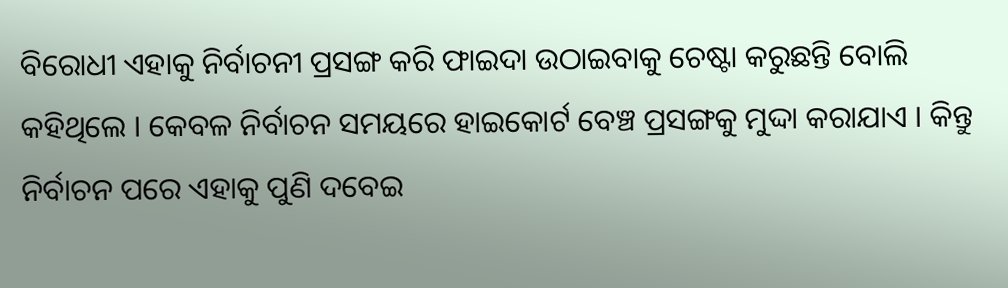ବିରୋଧୀ ଏହାକୁ ନିର୍ବାଚନୀ ପ୍ରସଙ୍ଗ କରି ଫାଇଦା ଉଠାଇବାକୁ ଚେଷ୍ଟା କରୁଛନ୍ତି ବୋଲି କହିଥିଲେ । କେବଳ ନିର୍ବାଚନ ସମୟରେ ହାଇକୋର୍ଟ ବେଞ୍ଚ ପ୍ରସଙ୍ଗକୁ ମୁଦ୍ଦା କରାଯାଏ । କିନ୍ତୁ ନିର୍ବାଚନ ପରେ ଏହାକୁ ପୁଣି ଦବେଇ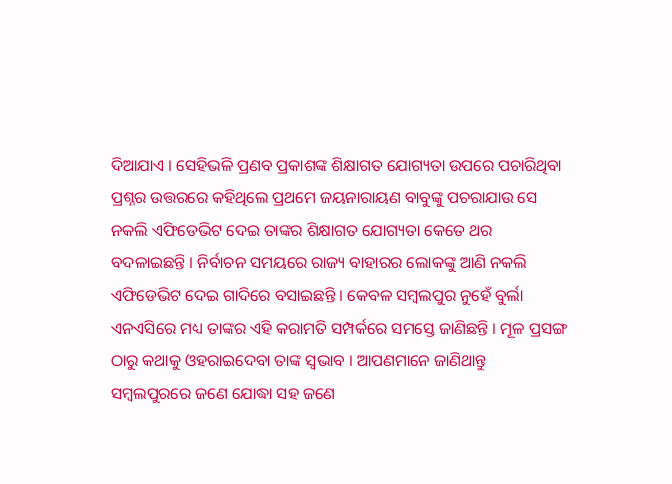ଦିଆଯାଏ । ସେହିଭଳି ପ୍ରଣବ ପ୍ରକାଶଙ୍କ ଶିକ୍ଷାଗତ ଯୋଗ୍ୟତା ଉପରେ ପଚାରିଥିବା ପ୍ରଶ୍ନର ଉତ୍ତରରେ କହିଥିଲେ ପ୍ରଥମେ ଜୟନାରାୟଣ ବାବୁଙ୍କୁ ପଚରାଯାଉ ସେ ନକଲି ଏଫିଡେଭିଟ ଦେଇ ତାଙ୍କର ଶିକ୍ଷାଗତ ଯୋଗ୍ୟତା କେତେ ଥର ବଦଳାଇଛନ୍ତି । ନିର୍ବାଚନ ସମୟରେ ରାଜ୍ୟ ବାହାରର ଲୋକଙ୍କୁ ଆଣି ନକଲି ଏଫିଡେଭିଟ ଦେଇ ଗାଦିରେ ବସାଇଛନ୍ତି । କେବଳ ସମ୍ବଲପୁର ନୁହେଁ ବୁର୍ଲା ଏନଏସିରେ ମଧ୍ୟ ତାଙ୍କର ଏହି କରାମତି ସମ୍ପର୍କରେ ସମସ୍ତେ ଜାଣିଛନ୍ତି । ମୂଳ ପ୍ରସଙ୍ଗ ଠାରୁ କଥାକୁ ଓହରାଇଦେବା ତାଙ୍କ ସ୍ୱଭାବ । ଆପଣମାନେ ଜାଣିଥାନ୍ତୁ ସମ୍ବଲପୁରରେ ଜଣେ ଯୋଦ୍ଧା ସହ ଜଣେ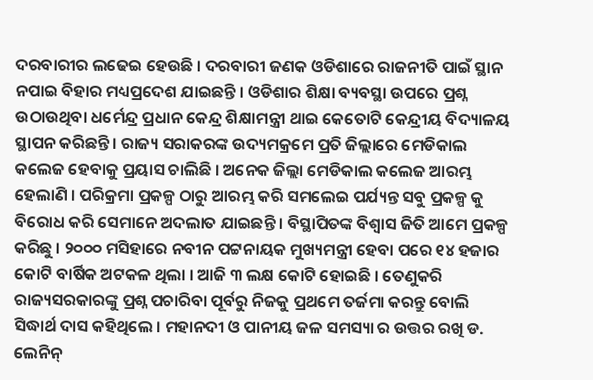ଦରବାରୀର ଲଢେଇ ହେଉଛି । ଦରବାରୀ ଜଣକ ଓଡିଶାରେ ରାଜନୀତି ପାଇଁ ସ୍ଥାନ ନପାଇ ବିହାର ମଧ୍ୟପ୍ରଦେଶ ଯାଇଛନ୍ତି । ଓଡିଶାର ଶିକ୍ଷା ବ୍ୟବସ୍ଥା ଉପରେ ପ୍ରଶ୍ନ ଉଠାଉଥିବା ଧର୍ମେନ୍ଦ୍ର ପ୍ରଧାନ କେନ୍ଦ୍ର ଶିକ୍ଷାମନ୍ତ୍ରୀ ଥାଇ କେତୋଟି କେନ୍ଦ୍ରୀୟ ବିଦ୍ୟାଳୟ ସ୍ଥାପନ କରିଛନ୍ତି । ରାଜ୍ୟ ସରାକରଙ୍କ ଉଦ୍ୟମକ୍ରମେ ପ୍ରତି ଜିଲ୍ଲାରେ ମେଡିକାଲ କଲେଜ ହେବାକୁ ପ୍ରୟାସ ଚାଲିଛି । ଅନେକ ଜିଲ୍ଲା ମେଡିକାଲ କଲେଜ ଆରମ୍ଭ ହେଲାଣି । ପରିକ୍ରମା ପ୍ରକଳ୍ପ ଠାରୁ ଆରମ୍ଭ କରି ସମଲେଇ ପର୍ଯ୍ୟନ୍ତ ସବୁ ପ୍ରକଳ୍ପ କୁ ବିରୋଧ କରି ସେମାନେ ଅଦଲାତ ଯାଇଛନ୍ତି । ବିସ୍ଥାପିତଙ୍କ ବିଶ୍ୱାସ ଜିତି ଆମେ ପ୍ରକଳ୍ପ କରିଛୁ । ୨୦୦୦ ମସିହାରେ ନବୀନ ପଟ୍ଟନାୟକ ମୁଖ୍ୟମନ୍ତ୍ରୀ ହେବା ପରେ ୧୪ ହଜାର କୋଟି ବାର୍ଷିକ ଅଟକଳ ଥିଲା । ଆଜି ୩ ଲକ୍ଷ କୋଟି ହୋଇଛି । ତେଣୁକରି ରାଜ୍ୟସରକାରଙ୍କୁ ପ୍ରଶ୍ନ ପଚାରିବା ପୂର୍ବରୁ ନିଜକୁ ପ୍ରଥମେ ତର୍ଜମା କରନ୍ତୁ ବୋଲି ସିଦ୍ଧାର୍ଥ ଦାସ କହିଥିଲେ । ମହାନଦୀ ଓ ପାନୀୟ ଜଳ ସମସ୍ୟା ର ଉତ୍ତର ରଖି ଡ. ଲେନିନ୍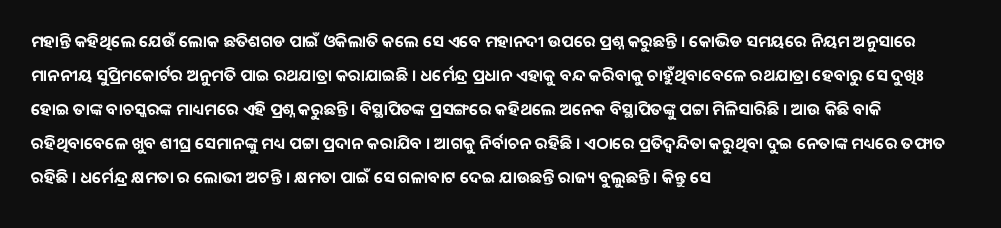ମହାନ୍ତି କହିଥିଲେ ଯେଉଁ ଲୋକ ଛତିଶଗଡ ପାଇଁ ଓକିଲାତି କଲେ ସେ ଏବେ ମହାନଦୀ ଉପରେ ପ୍ରଶ୍ନ କରୁଛନ୍ତି । କୋଭିଡ ସମୟରେ ନିୟମ ଅନୁସାରେ ମାନନୀୟ ସୁପ୍ରିମକୋର୍ଟର ଅନୁମତି ପାଇ ରଥଯାତ୍ରା କରାଯାଇଛି । ଧର୍ମେନ୍ଦ୍ର ପ୍ରଧାନ ଏହାକୁ ବନ୍ଦ କରିବାକୁ ଚାହୁଁଥିବାବେଳେ ରଥଯାତ୍ରା ହେବାରୁ ସେ ଦୁଖିଃ ହୋଇ ତାଙ୍କ ବାଚସ୍କରଙ୍କ ମାଧ୍ୟମରେ ଏହି ପ୍ରଶ୍ନ କରୁଛନ୍ତି । ବିସ୍ଥାପିତଙ୍କ ପ୍ରସଙ୍ଗରେ କହିଥଲେ ଅନେକ ବିସ୍ଥାପିତଙ୍କୁ ପଟ୍ଟା ମିଳିସାରିଛି । ଆଉ କିଛି ବାକି ରହିଥିବାବେଳେ ଖୁବ ଶୀଘ୍ର ସେମାନଙ୍କୁ ମଧ୍ୟ ପଟ୍ଟା ପ୍ରଦାନ କରାଯିବ । ଆଗକୁ ନିର୍ବାଚନ ରହିଛି । ଏଠାରେ ପ୍ରତିଦ୍ୱନ୍ଦିତା କରୁଥିବା ଦୁଇ ନେତାଙ୍କ ମଧ୍ୟରେ ତଫାତ ରହିଛି । ଧର୍ମେନ୍ଦ୍ର କ୍ଷମତା ର ଲୋଭୀ ଅଟନ୍ତି । କ୍ଷମତା ପାଇଁ ସେ ଗଳାବାଟ ଦେଇ ଯାଉଛନ୍ତି ରାଜ୍ୟ ବୁଲୁଛନ୍ତି । କିନ୍ତୁ ସେ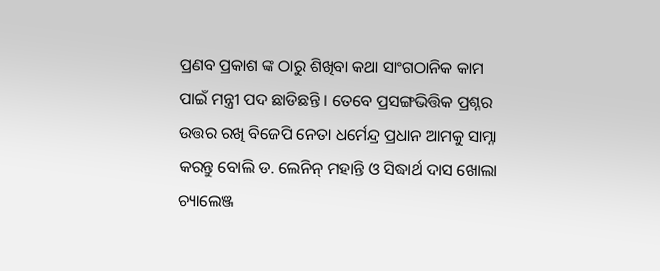ପ୍ରଣବ ପ୍ରକାଶ ଙ୍କ ଠାରୁ ଶିଖିବା କଥା ସାଂଗଠାନିକ କାମ ପାଇଁ ମନ୍ତ୍ରୀ ପଦ ଛାଡିଛନ୍ତି । ତେବେ ପ୍ରସଙ୍ଗଭିତ୍ତିକ ପ୍ରଶ୍ନର ଉତ୍ତର ରଖି ବିଜେପି ନେତା ଧର୍ମେନ୍ଦ୍ର ପ୍ରଧାନ ଆମକୁ ସାମ୍ନା କରନ୍ତୁ ବୋଲି ଡ. ଲେନିନ୍ ମହାନ୍ତି ଓ ସିଦ୍ଧାର୍ଥ ଦାସ ଖୋଲା ଚ୍ୟାଲେଞ୍ଜ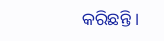କରିଛନ୍ତି ।